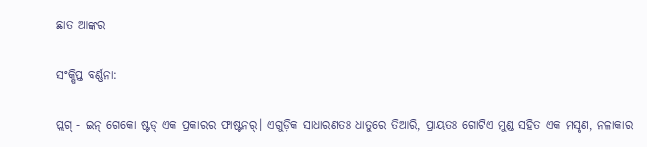ଛାତ ଆଙ୍କର

ସଂକ୍ଷିପ୍ତ ବର୍ଣ୍ଣନା:

ପ୍ଲଗ୍ - ଇନ୍ ଗେକୋ ଷ୍ଟଡ୍ ଏକ ପ୍ରକାରର ଫାଷ୍ଟନର୍। ଏଗୁଡ଼ିକ ସାଧାରଣତଃ ଧାତୁରେ ତିଆରି, ପ୍ରାୟତଃ ଗୋଟିଏ ମୁଣ୍ଡ ସହିତ ଏକ ମସୃଣ, ନଳାକାର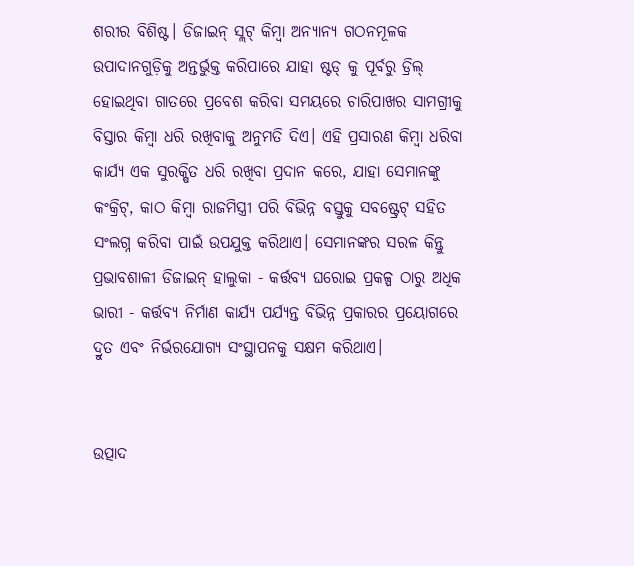ଶରୀର ବିଶିଷ୍ଟ। ଡିଜାଇନ୍ ସ୍ଲଟ୍ କିମ୍ବା ଅନ୍ୟାନ୍ୟ ଗଠନମୂଳକ ଉପାଦାନଗୁଡ଼ିକୁ ଅନ୍ତର୍ଭୁକ୍ତ କରିପାରେ ଯାହା ଷ୍ଟଡ୍ କୁ ପୂର୍ବରୁ ଡ୍ରିଲ୍ ହୋଇଥିବା ଗାତରେ ପ୍ରବେଶ କରିବା ସମୟରେ ଚାରିପାଖର ସାମଗ୍ରୀକୁ ବିସ୍ତାର କିମ୍ବା ଧରି ରଖିବାକୁ ଅନୁମତି ଦିଏ। ଏହି ପ୍ରସାରଣ କିମ୍ବା ଧରିବା କାର୍ଯ୍ୟ ଏକ ସୁରକ୍ଷିତ ଧରି ରଖିବା ପ୍ରଦାନ କରେ, ଯାହା ସେମାନଙ୍କୁ କଂକ୍ରିଟ୍, କାଠ କିମ୍ବା ରାଜମିସ୍ତ୍ରୀ ପରି ବିଭିନ୍ନ ବସ୍ତୁକୁ ସବଷ୍ଟ୍ରେଟ୍ ସହିତ ସଂଲଗ୍ନ କରିବା ପାଇଁ ଉପଯୁକ୍ତ କରିଥାଏ। ସେମାନଙ୍କର ସରଳ କିନ୍ତୁ ପ୍ରଭାବଶାଳୀ ଡିଜାଇନ୍ ହାଲୁକା - କର୍ତ୍ତବ୍ୟ ଘରୋଇ ପ୍ରକଳ୍ପ ଠାରୁ ଅଧିକ ଭାରୀ - କର୍ତ୍ତବ୍ୟ ନିର୍ମାଣ କାର୍ଯ୍ୟ ପର୍ଯ୍ୟନ୍ତ ବିଭିନ୍ନ ପ୍ରକାରର ପ୍ରୟୋଗରେ ଦ୍ରୁତ ଏବଂ ନିର୍ଭରଯୋଗ୍ୟ ସଂସ୍ଥାପନକୁ ସକ୍ଷମ କରିଥାଏ।


ଉତ୍ପାଦ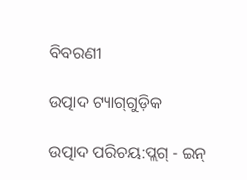ବିବରଣୀ

ଉତ୍ପାଦ ଟ୍ୟାଗ୍‌ଗୁଡ଼ିକ

ଉତ୍ପାଦ ପରିଚୟ:ପ୍ଲଗ୍ - ଇନ୍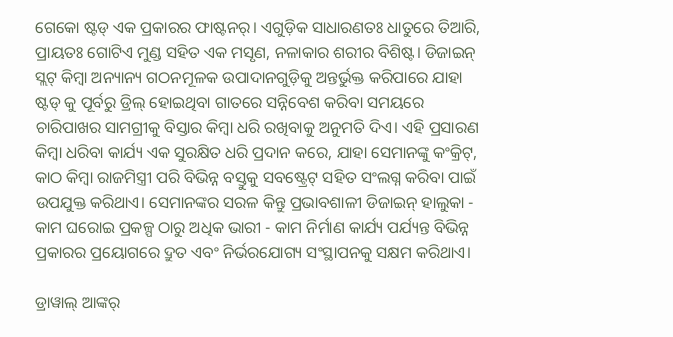ଗେକୋ ଷ୍ଟଡ୍ ଏକ ପ୍ରକାରର ଫାଷ୍ଟନର୍। ଏଗୁଡ଼ିକ ସାଧାରଣତଃ ଧାତୁରେ ତିଆରି, ପ୍ରାୟତଃ ଗୋଟିଏ ମୁଣ୍ଡ ସହିତ ଏକ ମସୃଣ, ନଳାକାର ଶରୀର ବିଶିଷ୍ଟ। ଡିଜାଇନ୍ ସ୍ଲଟ୍ କିମ୍ବା ଅନ୍ୟାନ୍ୟ ଗଠନମୂଳକ ଉପାଦାନଗୁଡ଼ିକୁ ଅନ୍ତର୍ଭୁକ୍ତ କରିପାରେ ଯାହା ଷ୍ଟଡ୍ କୁ ପୂର୍ବରୁ ଡ୍ରିଲ୍ ହୋଇଥିବା ଗାତରେ ସନ୍ନିବେଶ କରିବା ସମୟରେ ଚାରିପାଖର ସାମଗ୍ରୀକୁ ବିସ୍ତାର କିମ୍ବା ଧରି ରଖିବାକୁ ଅନୁମତି ଦିଏ। ଏହି ପ୍ରସାରଣ କିମ୍ବା ଧରିବା କାର୍ଯ୍ୟ ଏକ ସୁରକ୍ଷିତ ଧରି ପ୍ରଦାନ କରେ, ଯାହା ସେମାନଙ୍କୁ କଂକ୍ରିଟ୍, କାଠ କିମ୍ବା ରାଜମିସ୍ତ୍ରୀ ପରି ବିଭିନ୍ନ ବସ୍ତୁକୁ ସବଷ୍ଟ୍ରେଟ୍ ସହିତ ସଂଲଗ୍ନ କରିବା ପାଇଁ ଉପଯୁକ୍ତ କରିଥାଏ। ସେମାନଙ୍କର ସରଳ କିନ୍ତୁ ପ୍ରଭାବଶାଳୀ ଡିଜାଇନ୍ ହାଲୁକା - କାମ ଘରୋଇ ପ୍ରକଳ୍ପ ଠାରୁ ଅଧିକ ଭାରୀ - କାମ ନିର୍ମାଣ କାର୍ଯ୍ୟ ପର୍ଯ୍ୟନ୍ତ ବିଭିନ୍ନ ପ୍ରକାରର ପ୍ରୟୋଗରେ ଦ୍ରୁତ ଏବଂ ନିର୍ଭରଯୋଗ୍ୟ ସଂସ୍ଥାପନକୁ ସକ୍ଷମ କରିଥାଏ।

ଡ୍ରାୱାଲ୍ ଆଙ୍କର୍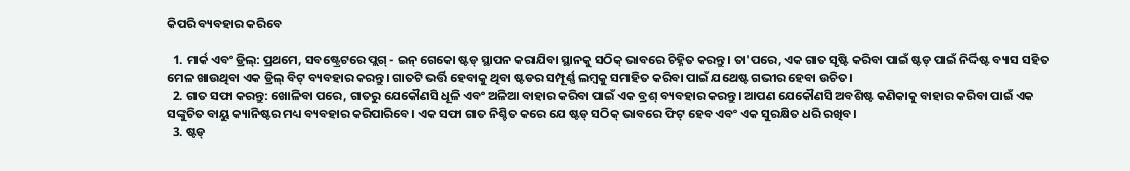କିପରି ବ୍ୟବହାର କରିବେ

  1. ମାର୍କ ଏବଂ ଡ୍ରିଲ୍: ପ୍ରଥମେ, ସବଷ୍ଟ୍ରେଟରେ ପ୍ଲଗ୍ - ଇନ୍ ଗେକୋ ଷ୍ଟଡ୍ ସ୍ଥାପନ କରାଯିବା ସ୍ଥାନକୁ ସଠିକ୍ ଭାବରେ ଚିହ୍ନିତ କରନ୍ତୁ। ତା'ପରେ, ଏକ ଗାତ ସୃଷ୍ଟି କରିବା ପାଇଁ ଷ୍ଟଡ୍ ପାଇଁ ନିର୍ଦ୍ଦିଷ୍ଟ ବ୍ୟାସ ସହିତ ମେଳ ଖାଉଥିବା ଏକ ଡ୍ରିଲ୍ ବିଟ୍ ବ୍ୟବହାର କରନ୍ତୁ। ଗାତଟି ଭର୍ତ୍ତି ହେବାକୁ ଥିବା ଷ୍ଟଡର ସମ୍ପୂର୍ଣ୍ଣ ଲମ୍ବକୁ ସମାହିତ କରିବା ପାଇଁ ଯଥେଷ୍ଟ ଗଭୀର ହେବା ଉଚିତ।
  2. ଗାତ ସଫା କରନ୍ତୁ: ଖୋଳିବା ପରେ, ଗାତରୁ ଯେକୌଣସି ଧୂଳି ଏବଂ ଅଳିଆ ବାହାର କରିବା ପାଇଁ ଏକ ବ୍ରଶ୍ ବ୍ୟବହାର କରନ୍ତୁ। ଆପଣ ଯେକୌଣସି ଅବଶିଷ୍ଟ କଣିକାକୁ ବାହାର କରିବା ପାଇଁ ଏକ ସଙ୍କୁଚିତ ବାୟୁ କ୍ୟାନିଷ୍ଟର ମଧ୍ୟ ବ୍ୟବହାର କରିପାରିବେ। ଏକ ସଫା ଗାତ ନିଶ୍ଚିତ କରେ ଯେ ଷ୍ଟଡ୍ ସଠିକ୍ ଭାବରେ ଫିଟ୍ ହେବ ଏବଂ ଏକ ସୁରକ୍ଷିତ ଧରି ରଖିବ।
  3. ଷ୍ଟଡ୍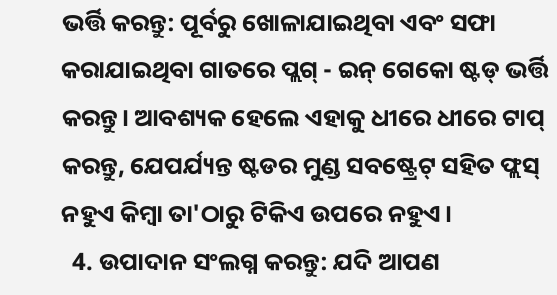ଭର୍ତ୍ତି କରନ୍ତୁ: ପୂର୍ବରୁ ଖୋଳାଯାଇଥିବା ଏବଂ ସଫା କରାଯାଇଥିବା ଗାତରେ ପ୍ଲଗ୍ - ଇନ୍ ଗେକୋ ଷ୍ଟଡ୍ ଭର୍ତ୍ତି କରନ୍ତୁ। ଆବଶ୍ୟକ ହେଲେ ଏହାକୁ ଧୀରେ ଧୀରେ ଟାପ୍ କରନ୍ତୁ, ଯେପର୍ଯ୍ୟନ୍ତ ଷ୍ଟଡର ମୁଣ୍ଡ ସବଷ୍ଟ୍ରେଟ୍ ସହିତ ଫ୍ଲସ୍ ନହୁଏ କିମ୍ବା ତା'ଠାରୁ ଟିକିଏ ଉପରେ ନହୁଏ।
  4. ଉପାଦାନ ସଂଲଗ୍ନ କରନ୍ତୁ: ଯଦି ଆପଣ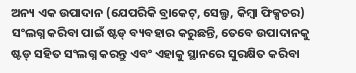ଅନ୍ୟ ଏକ ଉପାଦାନ (ଯେପରିକି ବ୍ରାକେଟ୍, ସେଲ୍ଫ, କିମ୍ବା ଫିକ୍ସଚର) ସଂଲଗ୍ନ କରିବା ପାଇଁ ଷ୍ଟଡ୍ ବ୍ୟବହାର କରୁଛନ୍ତି, ତେବେ ଉପାଦାନକୁ ଷ୍ଟଡ୍ ସହିତ ସଂଲଗ୍ନ କରନ୍ତୁ ଏବଂ ଏହାକୁ ସ୍ଥାନରେ ସୁରକ୍ଷିତ କରିବା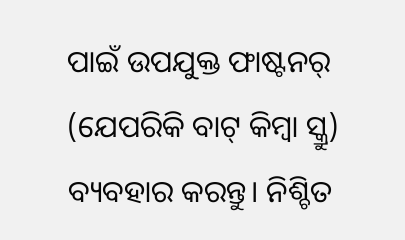ପାଇଁ ଉପଯୁକ୍ତ ଫାଷ୍ଟନର୍ (ଯେପରିକି ବାଟ୍ କିମ୍ବା ସ୍କ୍ରୁ) ବ୍ୟବହାର କରନ୍ତୁ। ନିଶ୍ଚିତ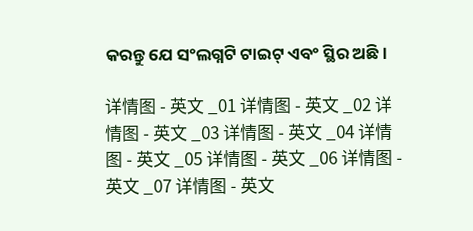କରନ୍ତୁ ଯେ ସଂଲଗ୍ନଟି ଟାଇଟ୍ ଏବଂ ସ୍ଥିର ଅଛି।

详情图 - 英文 _01 详情图 - 英文 _02 详情图 - 英文 _03 详情图 - 英文 _04 详情图 - 英文 _05 详情图 - 英文 _06 详情图 - 英文 _07 详情图 - 英文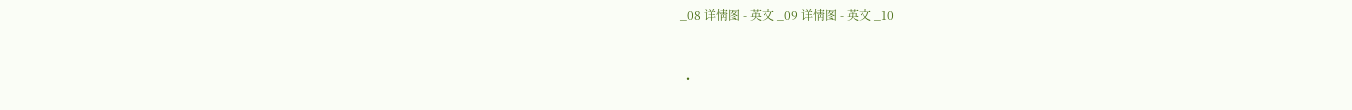_08 详情图 - 英文 _09 详情图 - 英文 _10


  •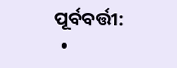ପୂର୍ବବର୍ତ୍ତୀ:
  •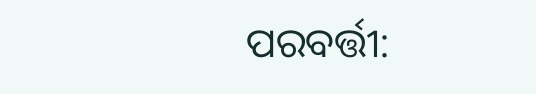ପରବର୍ତ୍ତୀ: